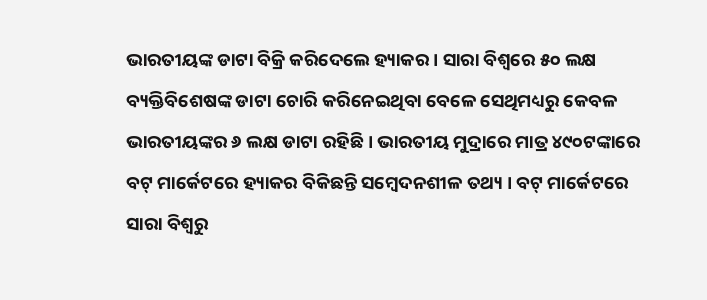ଭାରତୀୟଙ୍କ ଡାଟା ବିକ୍ରି କରିଦେଲେ ହ୍ୟାକର । ସାରା ବିଶ୍ୱରେ ୫୦ ଲକ୍ଷ ବ୍ୟକ୍ତିବିଶେଷଙ୍କ ଡାଟା ଚୋରି କରିନେଇଥିବା ବେଳେ ସେଥିମଧ୍ୟରୁ କେବଳ ଭାରତୀୟଙ୍କର ୬ ଲକ୍ଷ ଡାଟା ରହିଛି । ଭାରତୀୟ ମୁଦ୍ରାରେ ମାତ୍ର ୪୯୦ଟଙ୍କାରେ ବଟ୍ ମାର୍କେଟରେ ହ୍ୟାକର ବିକିଛନ୍ତି ସମ୍ବେଦନଶୀଳ ତଥ୍ୟ । ବଟ୍ ମାର୍କେଟରେ ସାରା ବିଶ୍ୱରୁ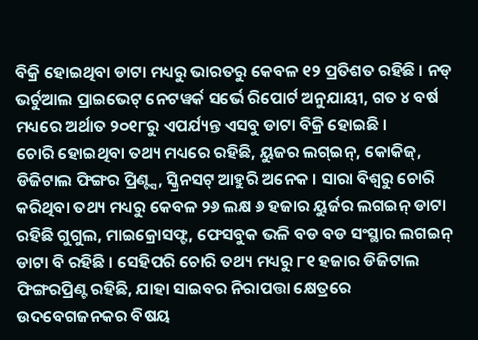ବିକ୍ରି ହୋଇଥିବା ଡାଟା ମଧ୍ୟରୁ ଭାରତରୁ କେବଳ ୧୨ ପ୍ରତିଶତ ରହିଛି । ନଡ୍ ଭର୍ଚୁଆଲ ପ୍ରାଇଭେଟ୍ ନେଟୱର୍କ ସର୍ଭେ ରିପୋର୍ଟ ଅନୁଯାୟୀ, ଗତ ୪ ବର୍ଷ ମଧ୍ୟରେ ଅର୍ଥାତ ୨୦୧୮ରୁ ଏପର୍ଯ୍ୟନ୍ତ ଏସବୁ ଡାଟା ବିକ୍ରି ହୋଇଛି ।
ଚୋରି ହୋଇଥିବା ତଥ୍ୟ ମଧ୍ୟରେ ରହିଛି, ୟୁଜର ଲଗ୍ଇନ୍, କୋକିଜ୍, ଡିଜିଟାଲ ଫିଙ୍ଗର ପ୍ରିଣ୍ଟ୍ସ, ସ୍କ୍ରିନସଟ୍ ଆହୁରି ଅନେକ । ସାରା ବିଶ୍ୱରୁ ଚୋରି କରିଥିବା ତଥ୍ୟ ମଧ୍ୟରୁ କେବଳ ୨୬ ଲକ୍ଷ ୬ ହଜାର ୟୁର୍ଜର ଲଗଇନ୍ ଡାଟା ରହିଛି ଗୁଗୁଲ, ମାଇକ୍ରୋସଫ୍ଟ, ଫେସବୁକ ଭଳି ବଡ ବଡ ସଂସ୍ଥାର ଲଗଇନ୍ ଡାଟା ବି ରହିଛି । ସେହିପରି ଚୋରି ତଥ୍ୟ ମଧ୍ୟରୁ ୮୧ ହଜାର ଡିଜିଟାଲ ଫିଙ୍ଗରପ୍ରିଣ୍ଟ ରହିଛି, ଯାହା ସାଇବର ନିରାପତ୍ତା କ୍ଷେତ୍ରରେ ଉଦବେଗଜନକର ବିଷୟ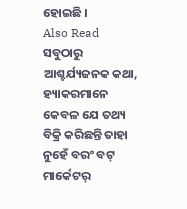ହୋଇଛି ।
Also Read
ସବୁଠାରୁ ଆଶ୍ଚର୍ଯ୍ୟଜନକ କଥା, ହ୍ୟାକରମାନେ କେବଳ ଯେ ତଥ୍ୟ ବିକ୍ରି କରିଛନ୍ତି ତାହା ନୁହେଁ ବରଂ ବଟ୍ ମାର୍କେଟର୍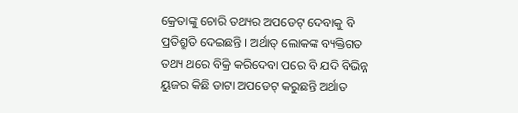କ୍ରେତାଙ୍କୁ ଚୋରି ତଥ୍ୟର ଅପଡେଟ୍ ଦେବାକୁ ବି ପ୍ରତିଶ୍ରୁତି ଦେଇଛନ୍ତି । ଅର୍ଥାତ୍ ଲୋକଙ୍କ ବ୍ୟକ୍ତିଗତ ତଥ୍ୟ ଥରେ ବିକ୍ରି କରିଦେବା ପରେ ବି ଯଦି ବିଭିନ୍ନ ୟୁଜର କିଛି ଡାଟା ଅପଡେଟ୍ କରୁଛନ୍ତି ଅର୍ଥାତ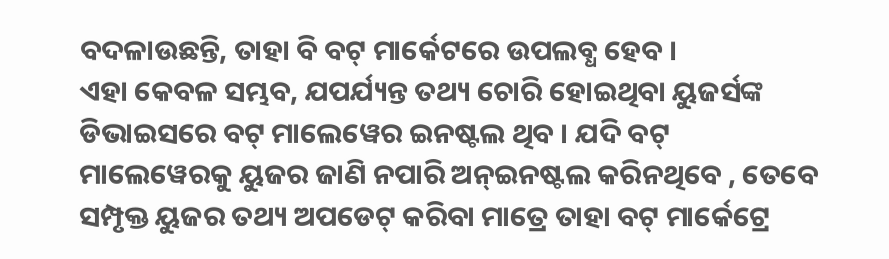ବଦଳାଉଛନ୍ତି, ତାହା ବି ବଟ୍ ମାର୍କେଟରେ ଉପଲବ୍ଧ ହେବ ।
ଏହା କେବଳ ସମ୍ଭବ, ଯପର୍ଯ୍ୟନ୍ତ ତଥ୍ୟ ଚୋରି ହୋଇଥିବା ୟୁଜର୍ସଙ୍କ ଡିଭାଇସରେ ବଟ୍ ମାଲେୱେର ଇନଷ୍ଟଲ ଥିବ । ଯଦି ବଟ୍ ମାଲେୱେରକୁ ୟୁଜର ଜାଣି ନପାରି ଅନ୍ଇନଷ୍ଟଲ କରିନଥିବେ , ତେବେ ସମ୍ପୃକ୍ତ ୟୁଜର ତଥ୍ୟ ଅପଡେଟ୍ କରିବା ମାତ୍ରେ ତାହା ବଟ୍ ମାର୍କେଟ୍ରେ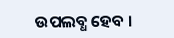ଉପଲବ୍ଧ ହେବ ।